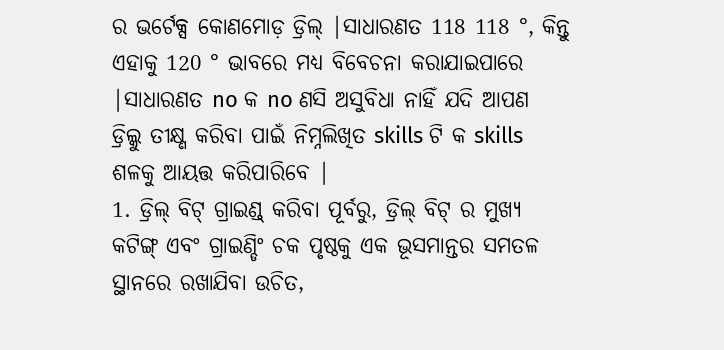ର ଭର୍ଟେକ୍ସ କୋଣମୋଡ଼ ଡ୍ରିଲ୍ |ସାଧାରଣତ 118 118 °, କିନ୍ତୁ ଏହାକୁ 120 ° ଭାବରେ ମଧ୍ୟ ବିବେଚନା କରାଯାଇପାରେ |ସାଧାରଣତ no କ no ଣସି ଅସୁବିଧା ନାହିଁ ଯଦି ଆପଣ ଡ୍ରିଲ୍କୁ ତୀକ୍ଷ୍ଣ କରିବା ପାଇଁ ନିମ୍ନଲିଖିତ skills ଟି କ skills ଶଳକୁ ଆୟତ୍ତ କରିପାରିବେ |
1. ଡ୍ରିଲ୍ ବିଟ୍ ଗ୍ରାଇଣ୍ଡ୍ କରିବା ପୂର୍ବରୁ, ଡ୍ରିଲ୍ ବିଟ୍ ର ମୁଖ୍ୟ କଟିଙ୍ଗ୍ ଏବଂ ଗ୍ରାଇଣ୍ଡିଂ ଚକ ପୃଷ୍ଠକୁ ଏକ ଭୂସମାନ୍ତର ସମତଳ ସ୍ଥାନରେ ରଖାଯିବା ଉଚିତ,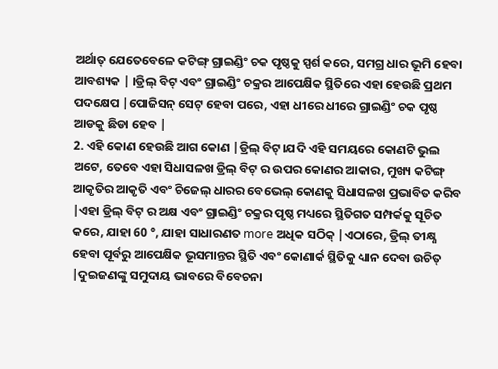ଅର୍ଥାତ୍ ଯେତେବେଳେ କଟିଙ୍ଗ୍ ଗ୍ରାଇଣ୍ଡିଂ ଚକ ପୃଷ୍ଠକୁ ସ୍ପର୍ଶ କରେ, ସମଗ୍ର ଧାର ଭୂମି ହେବା ଆବଶ୍ୟକ | ।ଡ୍ରିଲ୍ ବିଟ୍ ଏବଂ ଗ୍ରାଇଣ୍ଡିଂ ଚକ୍ରର ଆପେକ୍ଷିକ ସ୍ଥିତିରେ ଏହା ହେଉଛି ପ୍ରଥମ ପଦକ୍ଷେପ |ପୋଜିସନ୍ ସେଟ୍ ହେବା ପରେ, ଏହା ଧୀରେ ଧୀରେ ଗ୍ରାଇଣ୍ଡିଂ ଚକ ପୃଷ୍ଠ ଆଡକୁ ଛିଡା ହେବ |
2. ଏହି କୋଣ ହେଉଛି ଆଗ କୋଣ |ଡ୍ରିଲ୍ ବିଟ୍।ଯଦି ଏହି ସମୟରେ କୋଣଟି ଭୁଲ ଅଟେ, ତେବେ ଏହା ସିଧାସଳଖ ଡ୍ରିଲ୍ ବିଟ୍ ର ଉପର କୋଣର ଆକାର, ମୁଖ୍ୟ କଟିଙ୍ଗ୍ ଆକୃତିର ଆକୃତି ଏବଂ ଚିଜେଲ୍ ଧାରର ବେଭେଲ୍ କୋଣକୁ ସିଧାସଳଖ ପ୍ରଭାବିତ କରିବ |ଏହା ଡ୍ରିଲ୍ ବିଟ୍ ର ଅକ୍ଷ ଏବଂ ଗ୍ରାଇଣ୍ଡିଂ ଚକ୍ରର ପୃଷ୍ଠ ମଧ୍ୟରେ ସ୍ଥିତିଗତ ସମ୍ପର୍କକୁ ସୂଚିତ କରେ, ଯାହା 60 °, ଯାହା ସାଧାରଣତ more ଅଧିକ ସଠିକ୍ |ଏଠାରେ, ଡ୍ରିଲ୍ ତୀକ୍ଷ୍ଣ ହେବା ପୂର୍ବରୁ ଆପେକ୍ଷିକ ଭୂସମାନ୍ତର ସ୍ଥିତି ଏବଂ କୋଣାର୍କ ସ୍ଥିତିକୁ ଧ୍ୟାନ ଦେବା ଉଚିତ୍ |ଦୁଇଜଣଙ୍କୁ ସମୁଦାୟ ଭାବରେ ବିବେଚନା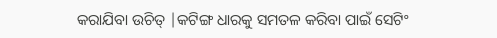କରାଯିବା ଉଚିତ୍ |କଟିଙ୍ଗ ଧାରକୁ ସମତଳ କରିବା ପାଇଁ ସେଟିଂ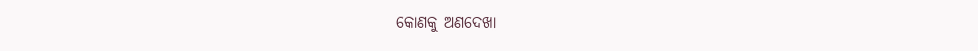କୋଣକୁ ଅଣଦେଖା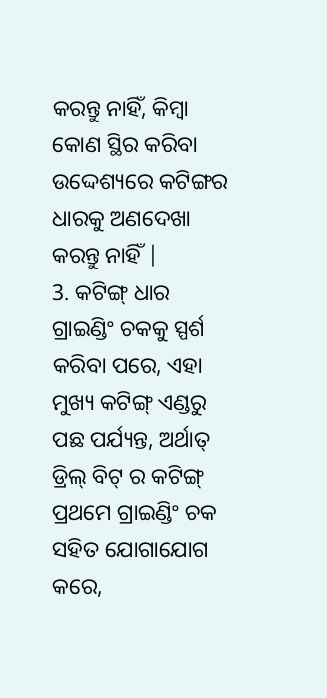କରନ୍ତୁ ନାହିଁ, କିମ୍ବା କୋଣ ସ୍ଥିର କରିବା ଉଦ୍ଦେଶ୍ୟରେ କଟିଙ୍ଗର ଧାରକୁ ଅଣଦେଖା କରନ୍ତୁ ନାହିଁ |
3. କଟିଙ୍ଗ୍ ଧାର ଗ୍ରାଇଣ୍ଡିଂ ଚକକୁ ସ୍ପର୍ଶ କରିବା ପରେ, ଏହା ମୁଖ୍ୟ କଟିଙ୍ଗ୍ ଏଣ୍ଡରୁ ପଛ ପର୍ଯ୍ୟନ୍ତ, ଅର୍ଥାତ୍ ଡ୍ରିଲ୍ ବିଟ୍ ର କଟିଙ୍ଗ୍ ପ୍ରଥମେ ଗ୍ରାଇଣ୍ଡିଂ ଚକ ସହିତ ଯୋଗାଯୋଗ କରେ,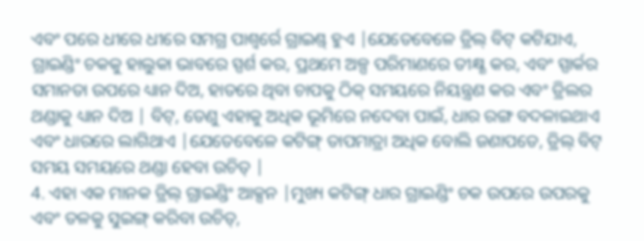ଏବଂ ପରେ ଧୀରେ ଧୀରେ ସମଗ୍ର ପାଶ୍ୱର୍ରେ ଗ୍ରାଇଣ୍ଡ୍ ହୁଏ |ଯେତେବେଳେ ଡ୍ରିଲ୍ ବିଟ୍ କଟିଯାଏ, ଗ୍ରାଇଣ୍ଡିଂ ଚକକୁ ହାଲୁକା ଭାବରେ ସ୍ପର୍ଶ କର, ପ୍ରଥମେ ଅଳ୍ପ ପରିମାଣରେ ତୀକ୍ଷ୍ଣ କର, ଏବଂ ସ୍ପାର୍କର ସମାନତା ଉପରେ ଧ୍ୟାନ ଦିଅ, ହାତରେ ଥିବା ଚାପକୁ ଠିକ୍ ସମୟରେ ନିୟନ୍ତ୍ରଣ କର ଏବଂ ଡ୍ରିଲର ଥଣ୍ଡାକୁ ଧ୍ୟାନ ଦିଅ | ବିଟ୍, ତେଣୁ ଏହାକୁ ଅଧିକ ଭୂମିରେ ନଦେବା ପାଇଁ, ଧାର ରଙ୍ଗ ବଦଳାଇଥାଏ ଏବଂ ଧାରରେ ଲାଗିଥାଏ |ଯେତେବେଳେ କଟିଙ୍ଗ୍ ତାପମାତ୍ରା ଅଧିକ ବୋଲି ଜଣାପଡେ, ଡ୍ରିଲ୍ ବିଟ୍ ସମୟ ସମୟରେ ଥଣ୍ଡା ହେବା ଉଚିତ୍ |
4. ଏହା ଏକ ମାନକ ଡ୍ରିଲ୍ ଗ୍ରାଇଣ୍ଡିଂ ଆକ୍ସନ |ମୁଖ୍ୟ କଟିଙ୍ଗ୍ ଧାର ଗ୍ରାଇଣ୍ଡିଂ ଚକ ଉପରେ ଉପରକୁ ଏବଂ ତଳକୁ ସୁଇଙ୍ଗ୍ କରିବା ଉଚିତ୍,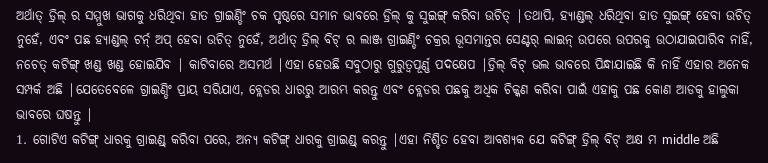ଅର୍ଥାତ୍ ଡ୍ରିଲ୍ ର ସମ୍ମୁଖ ଭାଗକୁ ଧରିଥିବା ହାତ ଗ୍ରାଇଣ୍ଡିଂ ଚକ ପୃଷ୍ଠରେ ସମାନ ଭାବରେ ଡ୍ରିଲ୍ କୁ ସୁଇଙ୍ଗ୍ କରିବା ଉଚିତ୍ |ତଥାପି, ହ୍ୟାଣ୍ଡଲ୍ ଧରିଥିବା ହାତ ସୁଇଙ୍ଗ୍ ହେବା ଉଚିତ୍ ନୁହେଁ, ଏବଂ ପଛ ହ୍ୟାଣ୍ଡଲ୍ ଟର୍ନ୍ ଅପ୍ ହେବା ଉଚିତ୍ ନୁହେଁ, ଅର୍ଥାତ୍ ଡ୍ରିଲ୍ ବିଟ୍ ର ଲାଞ୍ଜ ଗ୍ରାଇଣ୍ଡିଂ ଚକ୍ରର ଭୂସମାନ୍ତର ସେଣ୍ଟର୍ ଲାଇନ୍ ଉପରେ ଉପରକୁ ଉଠାଯାଇପାରିବ ନାହିଁ, ନଚେତ୍ କଟିଙ୍ଗ୍ ଖଣ୍ଡ ଖଣ୍ଡ ହୋଇଯିବ | କାଟିବାରେ ଅସମର୍ଥ |ଏହା ହେଉଛି ସବୁଠାରୁ ଗୁରୁତ୍ୱପୂର୍ଣ୍ଣ ପଦକ୍ଷେପ |ଡ୍ରିଲ୍ ବିଟ୍ ଭଲ ଭାବରେ ପିନ୍ଧାଯାଇଛି କି ନାହିଁ ଏହାର ଅନେକ ସମ୍ପର୍କ ଅଛି |ଯେତେବେଳେ ଗ୍ରାଇଣ୍ଡିଂ ପ୍ରାୟ ସରିଯାଏ, ବ୍ଲେଡର ଧାରରୁ ଆରମ୍ଭ କରନ୍ତୁ ଏବଂ ବ୍ଲେଡର ପଛକୁ ଅଧିକ ଚିକ୍କଣ କରିବା ପାଇଁ ଏହାକୁ ପଛ କୋଣ ଆଡକୁ ହାଲୁକା ଭାବରେ ଘଷନ୍ତୁ |
1. ଗୋଟିଏ କଟିଙ୍ଗ୍ ଧାରକୁ ଗ୍ରାଇଣ୍ଡ୍ କରିବା ପରେ, ଅନ୍ୟ କଟିଙ୍ଗ୍ ଧାରକୁ ଗ୍ରାଇଣ୍ଡ୍ କରନ୍ତୁ |ଏହା ନିଶ୍ଚିତ ହେବା ଆବଶ୍ୟକ ଯେ କଟିଙ୍ଗ୍ ଡ୍ରିଲ୍ ବିଟ୍ ଅକ୍ଷ ମ middle ଅଛି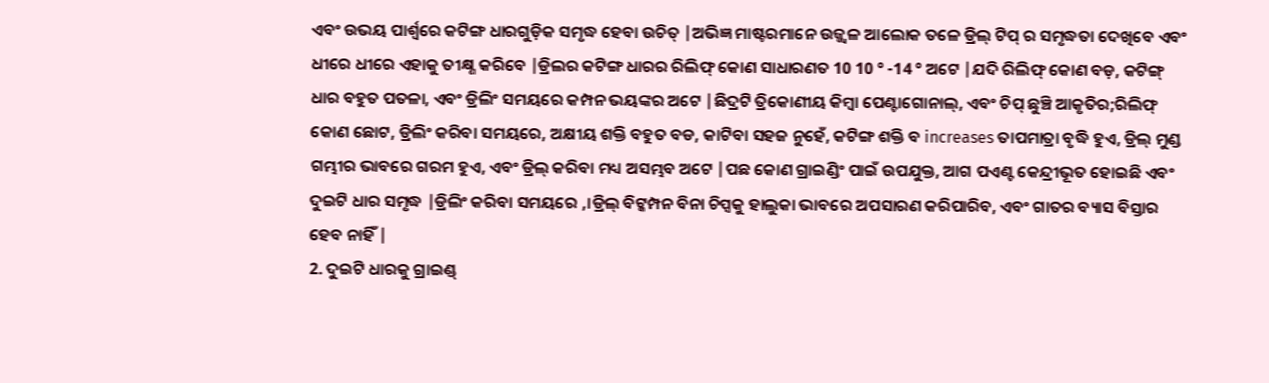ଏବଂ ଉଭୟ ପାର୍ଶ୍ୱରେ କଟିଙ୍ଗ ଧାରଗୁଡ଼ିକ ସମୃଦ୍ଧ ହେବା ଉଚିତ୍ |ଅଭିଜ୍ଞ ମାଷ୍ଟରମାନେ ଉଜ୍ଜ୍ୱଳ ଆଲୋକ ତଳେ ଡ୍ରିଲ୍ ଟିପ୍ ର ସମୃଦ୍ଧତା ଦେଖିବେ ଏବଂ ଧୀରେ ଧୀରେ ଏହାକୁ ତୀକ୍ଷ୍ଣ କରିବେ |ଡ୍ରିଲର କଟିଙ୍ଗ ଧାରର ରିଲିଫ୍ କୋଣ ସାଧାରଣତ 10 10 ° -14 ° ଅଟେ |ଯଦି ରିଲିଫ୍ କୋଣ ବଡ଼, କଟିଙ୍ଗ୍ ଧାର ବହୁତ ପତଳା, ଏବଂ ଡ୍ରିଲିଂ ସମୟରେ କମ୍ପନ ଭୟଙ୍କର ଅଟେ |ଛିଦ୍ରଟି ତ୍ରିକୋଣୀୟ କିମ୍ବା ପେଣ୍ଟାଗୋନାଲ୍, ଏବଂ ଚିପ୍ ଛୁଞ୍ଚି ଆକୃତିର;ରିଲିଫ୍ କୋଣ ଛୋଟ, ଡ୍ରିଲିଂ କରିବା ସମୟରେ, ଅକ୍ଷୀୟ ଶକ୍ତି ବହୁତ ବଡ, କାଟିବା ସହଜ ନୁହେଁ, କଟିଙ୍ଗ ଶକ୍ତି ବ increases ତାପମାତ୍ରା ବୃଦ୍ଧି ହୁଏ, ଡ୍ରିଲ୍ ମୁଣ୍ଡ ଗମ୍ଭୀର ଭାବରେ ଗରମ ହୁଏ, ଏବଂ ଡ୍ରିଲ୍ କରିବା ମଧ୍ୟ ଅସମ୍ଭବ ଅଟେ |ପଛ କୋଣ ଗ୍ରାଇଣ୍ଡିଂ ପାଇଁ ଉପଯୁକ୍ତ, ଆଗ ପଏଣ୍ଟ କେନ୍ଦ୍ରୀଭୂତ ହୋଇଛି ଏବଂ ଦୁଇଟି ଧାର ସମୃଦ୍ଧ |ଡ୍ରିଲିଂ କରିବା ସମୟରେ ,।ଡ୍ରିଲ୍ ବିଟ୍କମ୍ପନ ବିନା ଚିପ୍ସକୁ ହାଲୁକା ଭାବରେ ଅପସାରଣ କରିପାରିବ, ଏବଂ ଗାତର ବ୍ୟାସ ବିସ୍ତାର ହେବ ନାହିଁ |
2. ଦୁଇଟି ଧାରକୁ ଗ୍ରାଇଣ୍ଡ୍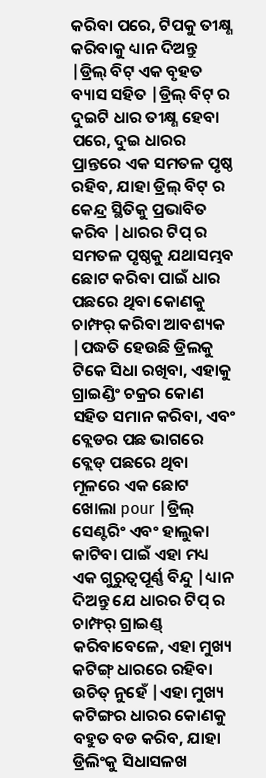କରିବା ପରେ, ଟିପକୁ ତୀକ୍ଷ୍ଣ କରିବାକୁ ଧ୍ୟାନ ଦିଅନ୍ତୁ |ଡ୍ରିଲ୍ ବିଟ୍ ଏକ ବୃହତ ବ୍ୟାସ ସହିତ |ଡ୍ରିଲ୍ ବିଟ୍ ର ଦୁଇଟି ଧାର ତୀକ୍ଷ୍ଣ ହେବା ପରେ, ଦୁଇ ଧାରର ପ୍ରାନ୍ତରେ ଏକ ସମତଳ ପୃଷ୍ଠ ରହିବ, ଯାହା ଡ୍ରିଲ୍ ବିଟ୍ ର କେନ୍ଦ୍ର ସ୍ଥିତିକୁ ପ୍ରଭାବିତ କରିବ |ଧାରର ଟିପ୍ ର ସମତଳ ପୃଷ୍ଠକୁ ଯଥାସମ୍ଭବ ଛୋଟ କରିବା ପାଇଁ ଧାର ପଛରେ ଥିବା କୋଣକୁ ଚାମ୍ଫର୍ କରିବା ଆବଶ୍ୟକ |ପଦ୍ଧତି ହେଉଛି ଡ୍ରିଲକୁ ଟିକେ ସିଧା ରଖିବା, ଏହାକୁ ଗ୍ରାଇଣ୍ଡିଂ ଚକ୍ରର କୋଣ ସହିତ ସମାନ କରିବା, ଏବଂ ବ୍ଲେଡର ପଛ ଭାଗରେ ବ୍ଲେଡ୍ ପଛରେ ଥିବା ମୂଳରେ ଏକ ଛୋଟ ଖୋଲା pour |ଡ୍ରିଲ୍ ସେଣ୍ଟରିଂ ଏବଂ ହାଲୁକା କାଟିବା ପାଇଁ ଏହା ମଧ୍ୟ ଏକ ଗୁରୁତ୍ୱପୂର୍ଣ୍ଣ ବିନ୍ଦୁ |ଧ୍ୟାନ ଦିଅନ୍ତୁ ଯେ ଧାରର ଟିପ୍ ର ଚାମ୍ଫର୍ ଗ୍ରାଇଣ୍ଡ୍ କରିବାବେଳେ, ଏହା ମୁଖ୍ୟ କଟିଙ୍ଗ୍ ଧାରରେ ରହିବା ଉଚିତ୍ ନୁହେଁ |ଏହା ମୁଖ୍ୟ କଟିଙ୍ଗର ଧାରର କୋଣକୁ ବହୁତ ବଡ କରିବ, ଯାହା ଡ୍ରିଲିଂକୁ ସିଧାସଳଖ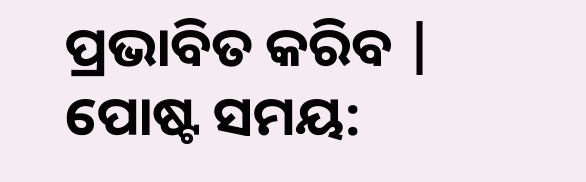ପ୍ରଭାବିତ କରିବ |
ପୋଷ୍ଟ ସମୟ: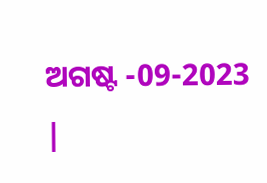ଅଗଷ୍ଟ -09-2023 |